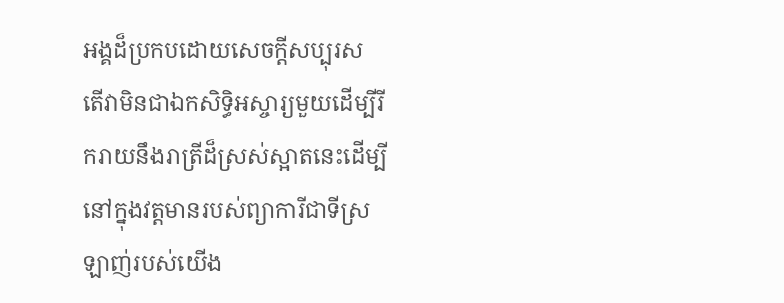អង្គដ៏ប្រកបដោយសេចក្ដីសប្បុរស
តើវាមិនជាឯកសិទ្ធិអស្ចារ្យមួយដើម្បីរីករាយនឹងរាត្រីដ៏ស្រស់ស្អាតនេះដើម្បីនៅក្នុងវត្តមានរបស់ព្យាការីជាទីស្រឡាញ់របស់យើង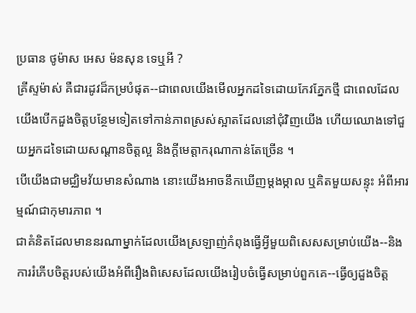ប្រធាន ថូម៉ាស អេស ម៉នសុន ទេឬអី ?
គ្រីស្ទម៉ាស់ គឺជារដូវដ៏កម្របំផុត--ជាពេលយើងមើលអ្នកដទៃដោយកែវភ្នែកថ្មី ជាពេលដែលយើងបើកដួងចិត្តបន្ថែមទៀតទៅកាន់ភាពស្រស់ស្អាតដែលនៅជុំវិញយើង ហើយឈោងទៅជួយអ្នកដទៃដោយសណ្ដានចិត្តល្អ និងក្ដីមេត្តាករុណាកាន់តែច្រើន ។
បើយើងជាមជ្ឈិមវ័យមានសំណាង នោះយើងអាចនឹកឃើញម្ដងម្កាល ឬគិតមួយសន្ទុះ អំពីអារម្មណ៍ជាកុមារភាព ។
ជាគំនិតដែលមាននរណាម្នាក់ដែលយើងស្រឡាញ់កំពុងធ្វើអ្វីមួយពិសេសសម្រាប់យើង--និងការរំភើបចិត្តរបស់យើងអំពីរឿងពិសេសដែលយើងរៀបចំធ្វើសម្រាប់ពួកគេ--ធ្វើឲ្យដួងចិត្ត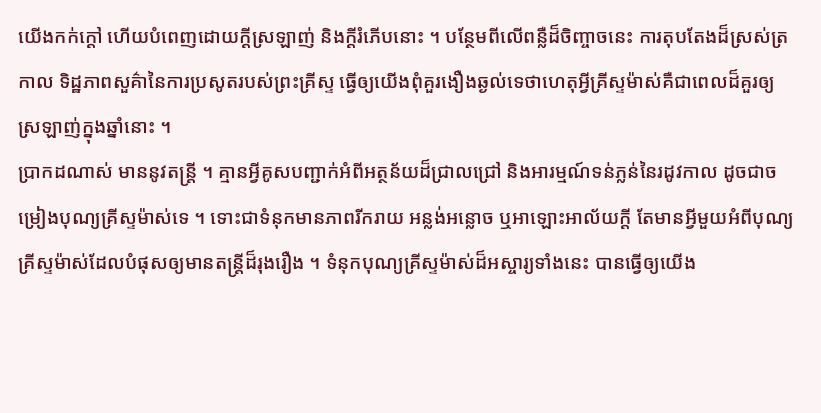យើងកក់ក្ដៅ ហើយបំពេញដោយក្ដីស្រឡាញ់ និងក្ដីរំភើបនោះ ។ បន្ថែមពីលើពន្លឺដ៏ចិញ្ចាចនេះ ការតុបតែងដ៏ស្រស់ត្រកាល ទិដ្ឋភាពសួគ៌ានៃការប្រសូតរបស់ព្រះគ្រីស្ទ ធ្វើឲ្យយើងពុំគួរងឿងឆ្ងល់ទេថាហេតុអ្វីគ្រីស្ទម៉ាស់គឺជាពេលដ៏គួរឲ្យស្រឡាញ់ក្នុងឆ្នាំនោះ ។
ប្រាកដណាស់ មាននូវតន្ត្រី ។ គ្មានអ្វីគូសបញ្ជាក់អំពីអត្ថន័យដ៏ជ្រាលជ្រៅ និងអារម្មណ៍ទន់ភ្លន់នៃរដូវកាល ដូចជាចម្រៀងបុណ្យគ្រីស្ទម៉ាស់ទេ ។ ទោះជាទំនុកមានភាពរីករាយ អន្លង់អន្លោច ឬអាឡោះអាល័យក្ដី តែមានអ្វីមួយអំពីបុណ្យគ្រីស្ទម៉ាស់ដែលបំផុសឲ្យមានតន្ត្រីដ៏រុងរឿង ។ ទំនុកបុណ្យគ្រីស្ទម៉ាស់ដ៏អស្ចារ្យទាំងនេះ បានធ្វើឲ្យយើង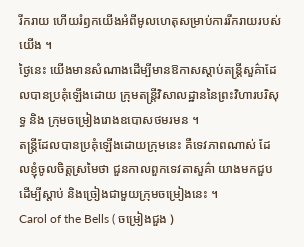រីករាយ ហើយរំឭកយើងអំពីមូលហេតុសម្រាប់ការរីករាយរបស់យើង ។
ថ្ងៃនេះ យើងមានសំណាងដើម្បីមានឱកាសស្ដាប់តន្ត្រីសួគ៌ាដែលបានប្រគុំឡើងដោយ ក្រុមតន្ត្រីវិសាលដ្ឋាននៃព្រះវិហារបរិសុទ្ធ និង ក្រុមចម្រៀងរោងឧបោសថមរមន ។
តន្ត្រីដែលបានប្រគុំឡើងដោយក្រុមនេះ គឺទេវភាពណាស់ ដែលខ្ញុំចូលចិត្តស្រមៃថា ជួនកាលពួកទេវតាសួគ៌ា យាងមកជួបដើម្បីស្ដាប់ និងច្រៀងជាមួយក្រុមចម្រៀងនេះ ។
Carol of the Bells ( ចម្រៀងជួង )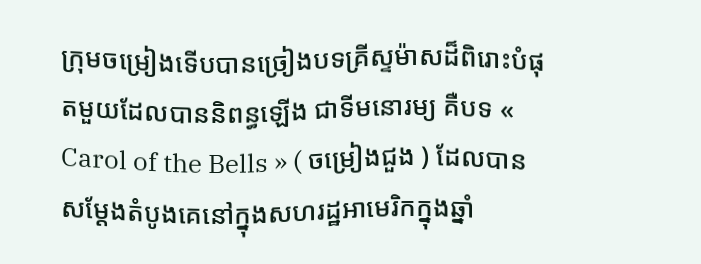ក្រុមចម្រៀងទើបបានច្រៀងបទគ្រីស្ទម៉ាសដ៏ពិរោះបំផុតមួយដែលបាននិពន្ធឡើង ជាទីមនោរម្យ គឺបទ « Carol of the Bells » ( ចម្រៀងជួង ) ដែលបានសម្ដែងតំបូងគេនៅក្នុងសហរដ្ឋអាមេរិកក្នុងឆ្នាំ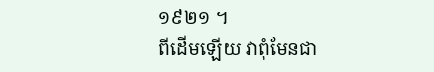១៩២១ ។
ពីដើមឡើយ វាពុំមែនជា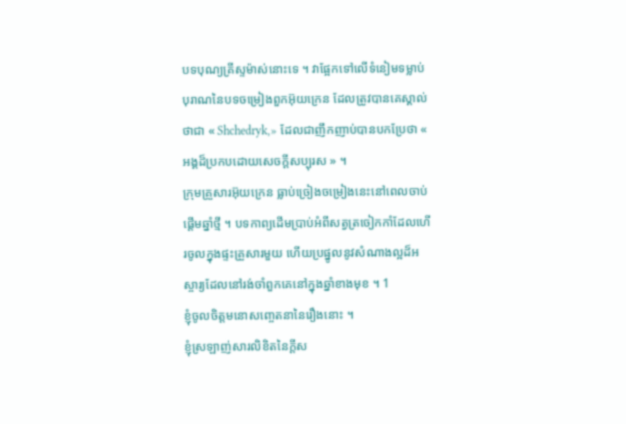បទបុណ្យគ្រីស្ទម៉ាស់នោះទេ ។ វាផ្អែកទៅលើទំនៀមទម្លាប់បុរាណនៃបទចម្រៀងពួកអ៊ុយក្រេន ដែលត្រូវបានគេស្គាល់ថាជា « Shchedryk,» ដែលជាញឹកញាប់បានបកប្រែថា « អង្គដ៏ប្រកបដោយសេចក្ដីសប្បុរស » ។
ក្រុមគ្រួសារអ៊ុយក្រេន ធ្លាប់ច្រៀងចម្រៀងនេះនៅពេលចាប់ផ្ដើមឆ្នាំថ្មី ។ បទកាព្យដើមប្រាប់អំពីសត្វត្រចៀកកាំដែលហើរចូលក្នុងផ្ទះគ្រួសារមួយ ហើយប្រផ្នូលនូវសំណាងល្អដ៏អស្ចារ្យដែលនៅរង់ចាំពួកគេនៅក្នុងឆ្នាំខាងមុខ ។ 1
ខ្ញុំចូលចិត្តមនោសញ្ចេតនានៃរឿងនោះ ។
ខ្ញុំស្រឡាញ់សារលិខិតនៃក្ដីស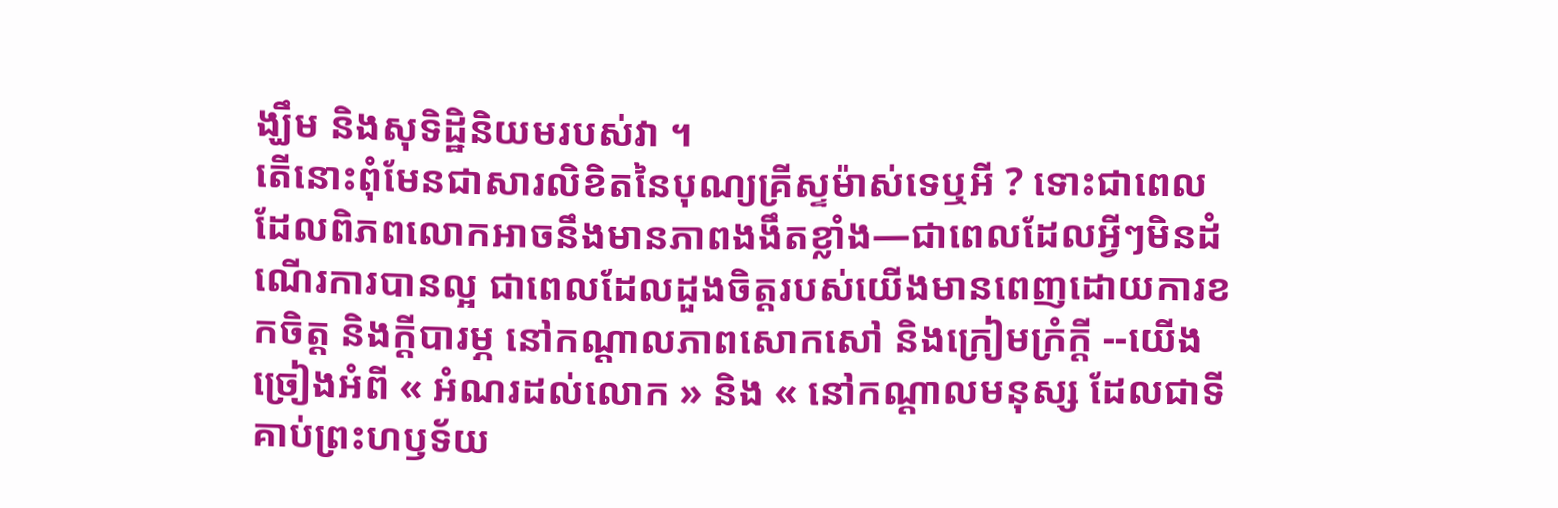ង្ឃឹម និងសុទិដ្ឋិនិយមរបស់វា ។
តើនោះពុំមែនជាសារលិខិតនៃបុណ្យគ្រីស្ទម៉ាស់ទេឬអី ? ទោះជាពេលដែលពិភពលោកអាចនឹងមានភាពងងឹតខ្លាំង—ជាពេលដែលអ្វីៗមិនដំណើរការបានល្អ ជាពេលដែលដួងចិត្តរបស់យើងមានពេញដោយការខកចិត្ត និងក្ដីបារម្ភ នៅកណ្ដាលភាពសោកសៅ និងក្រៀមក្រំក្ដី --យើងច្រៀងអំពី « អំណរដល់លោក » និង « នៅកណ្តាលមនុស្ស ដែលជាទីគាប់ព្រះហឫទ័យ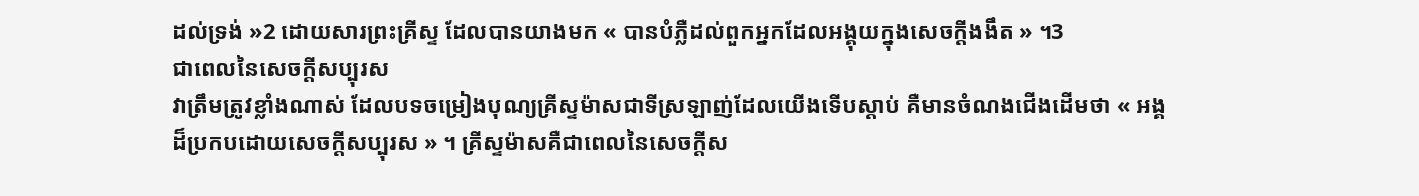ដល់ទ្រង់ »2 ដោយសារព្រះគ្រីស្ទ ដែលបានយាងមក « បានបំភ្លឺដល់ពួកអ្នកដែលអង្គុយក្នុងសេចក្តីងងឹត » ។3
ជាពេលនៃសេចក្ដីសប្បុរស
វាត្រឹមត្រូវខ្លាំងណាស់ ដែលបទចម្រៀងបុណ្យគ្រីស្ទម៉ាសជាទីស្រឡាញ់ដែលយើងទើបស្ដាប់ គឺមានចំណងជើងដើមថា « អង្គដ៏ប្រកបដោយសេចក្ដីសប្បុរស » ។ គ្រីស្ទម៉ាសគឺជាពេលនៃសេចក្ដីស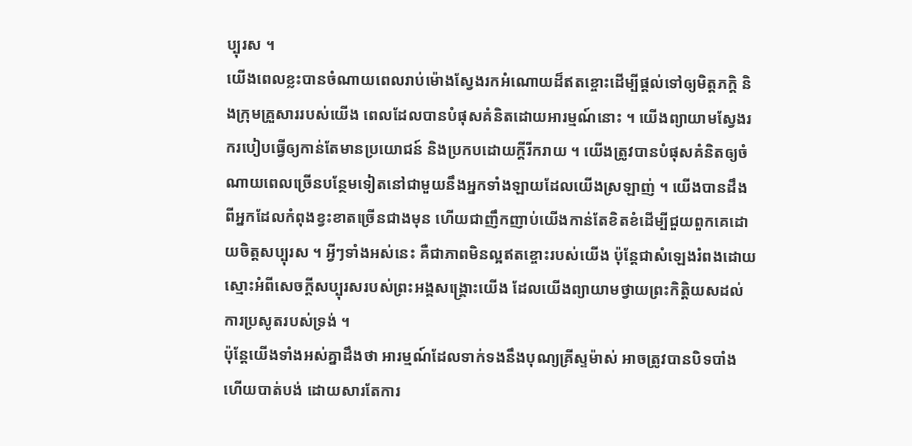ប្បុរស ។
យើងពេលខ្លះបានចំណាយពេលរាប់ម៉ោងស្វែងរកអំណោយដ៏ឥតខ្ចោះដើម្បីផ្ដល់ទៅឲ្យមិត្តភក្ដិ និងក្រុមគ្រួសាររបស់យើង ពេលដែលបានបំផុសគំនិតដោយអារម្មណ៍នោះ ។ យើងព្យាយាមស្វែងរករបៀបធ្វើឲ្យកាន់តែមានប្រយោជន៍ និងប្រកបដោយក្ដីរីករាយ ។ យើងត្រូវបានបំផុសគំនិតឲ្យចំណាយពេលច្រើនបន្ថែមទៀតនៅជាមួយនឹងអ្នកទាំងឡាយដែលយើងស្រឡាញ់ ។ យើងបានដឹងពីអ្នកដែលកំពុងខ្វះខាតច្រើនជាងមុន ហើយជាញឹកញាប់យើងកាន់តែខិតខំដើម្បីជួយពួកគេដោយចិត្តសប្បុរស ។ អ្វីៗទាំងអស់នេះ គឺជាភាពមិនល្អឥតខ្ចោះរបស់យើង ប៉ុន្តែជាសំឡេងរំពងដោយស្មោះអំពីសេចក្ដីសប្បុរសរបស់ព្រះអង្គសង្គ្រោះយើង ដែលយើងព្យាយាមថ្វាយព្រះកិត្តិយសដល់ការប្រសូតរបស់ទ្រង់ ។
ប៉ុន្ដែយើងទាំងអស់គ្នាដឹងថា អារម្មណ៍ដែលទាក់ទងនឹងបុណ្យគ្រីស្ទម៉ាស់ អាចត្រូវបានបិទបាំង ហើយបាត់បង់ ដោយសារតែការ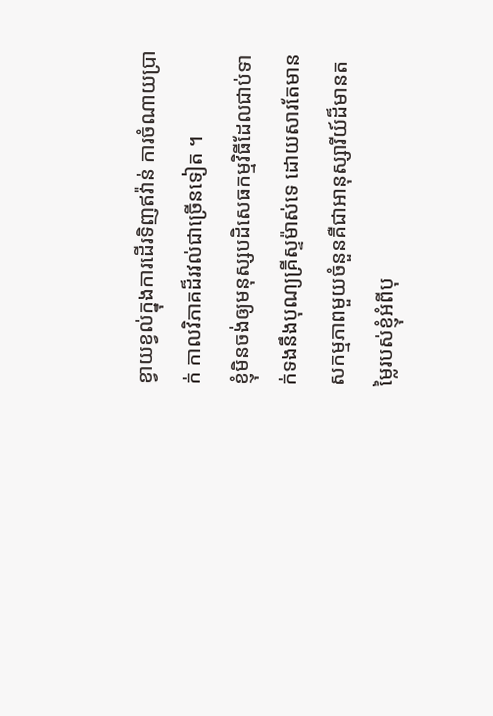ខ្វាយខ្វល់ក្នុងការដើរទិញឥវ៉ាន់ ការចំណាយប្រាក់ កាលវិភាគដ៏រវល់ជាច្រើនទៀត ។
ខ្ញុំមិនចង់ឲ្យមនុស្សបដិសេធកម្មវិធីដែលជាប់ទាក់ទងនឹងបុណ្យគ្រីស្ទម៉ាស់ទេ ដោយសារតែមានសកម្មភាពមួយចំនួនគឺជាអានុស្សារីយ៍ដ៏មានតម្លៃរបស់ខ្ញុំអំពីបុ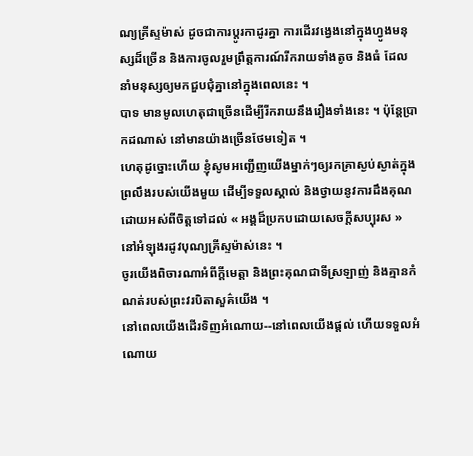ណ្យគ្រីស្ទម៉ាស់ ដូចជាការប្ដូរកាដូរគ្នា ការដើរវង្វេងនៅក្នុងហ្វូងមនុស្សដ៏ច្រើន និងការចូលរួមព្រឹត្តការណ៍រីករាយទាំងតូច និងធំ ដែលនាំមនុស្សឲ្យមកជួបជុំគ្នានៅក្នុងពេលនេះ ។
បាទ មានមូលហេតុជាច្រើនដើម្បីរីករាយនឹងរឿងទាំងនេះ ។ ប៉ុន្តែប្រាកដណាស់ នៅមានយ៉ាងច្រើនថែមទៀត ។
ហេតុដូច្នោះហើយ ខ្ញុំសូមអញ្ជើញយើងម្នាក់ៗឲ្យរកគ្រាស្ងប់ស្ងាត់ក្នុងព្រលឹងរបស់យើងមួយ ដើម្បីទទួលស្គាល់ និងថ្វាយនូវការដឹងគុណដោយអស់ពីចិត្តទៅដល់ « អង្គដ៏ប្រកបដោយសេចក្ដីសប្បុរស » នៅអំឡុងរដូវបុណ្យគ្រីស្ទម៉ាស់នេះ ។
ចូរយើងពិចារណាអំពីក្ដីមេត្តា និងព្រះគុណជាទីស្រឡាញ់ និងគ្មានកំណត់របស់ព្រះវរបិតាសួគ៌យើង ។
នៅពេលយើងដើរទិញអំណោយ--នៅពេលយើងផ្ដល់ ហើយទទួលអំណោយ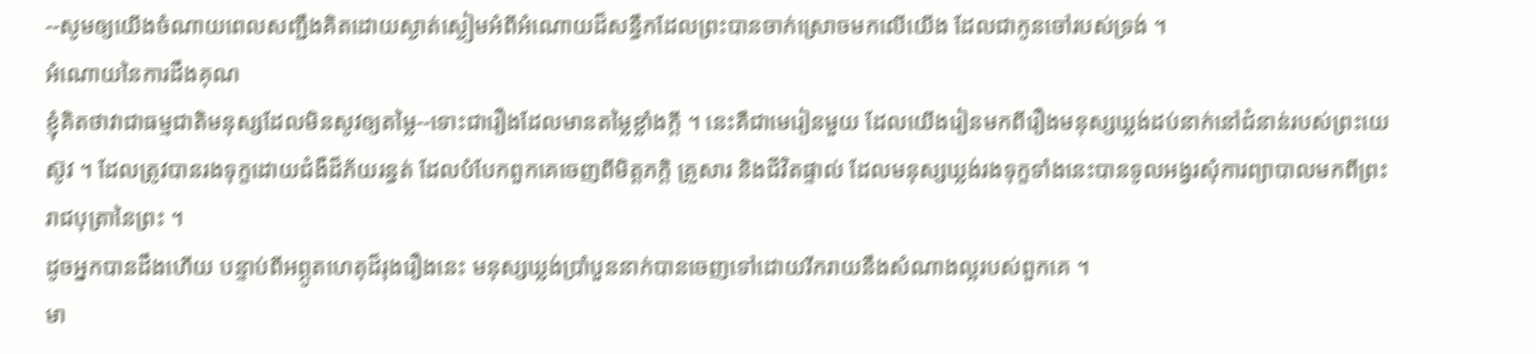--សូមឲ្យយើងចំណាយពេលសញ្ជឹងគិតដោយស្ងាត់ស្ងៀមអំពីអំណោយដ៏សន្ធឹកដែលព្រះបានចាក់ស្រោចមកលើយើង ដែលជាកូនចៅរបស់ទ្រង់ ។
អំណោយនៃការដឹងគុណ
ខ្ញុំគិតថាវាជាធម្មជាតិមនុស្សដែលមិនសូវឲ្យតម្លៃ--ទោះជារឿងដែលមានតម្លៃខ្លាំងក្ដី ។ នេះគឺជាមេរៀនមួយ ដែលយើងរៀនមកពីរឿងមនុស្សឃ្លង់ដប់នាក់នៅជំនាន់របស់ព្រះយេស៊ូវ ។ ដែលត្រូវបានរងទុក្ខដោយជំងឺដ៏ភ័យរន្ធត់ ដែលបំបែកពួកគេចេញពីមិត្តភក្ដិ គ្រួសារ និងជីវិតផ្ទាល់ ដែលមនុស្សឃ្លង់រងទុក្ខទាំងនេះបានទូលអង្វរសុំការព្យាបាលមកពីព្រះរាជបុត្រានៃព្រះ ។
ដូចអ្នកបានដឹងហើយ បន្ទាប់ពីអព្ភូតហេតុដ៏រុងរឿងនេះ មនុស្សឃ្លង់ប្រាំបួននាក់បានចេញទៅដោយរីករាយនឹងសំណាងល្អរបស់ពួកគេ ។
មា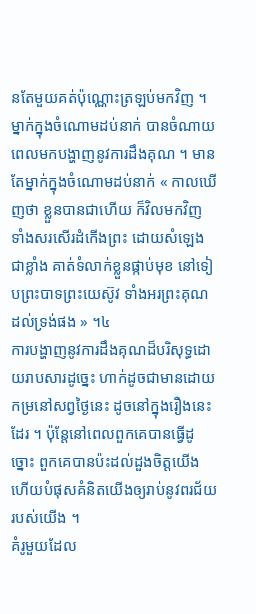នតែមួយគត់ប៉ុណ្ណោះត្រឡប់មកវិញ ។
ម្នាក់ក្នុងចំណោមដប់នាក់ បានចំណាយពេលមកបង្ហាញនូវការដឹងគុណ ។ មានតែម្នាក់ក្នុងចំណោមដប់នាក់ « កាលឃើញថា ខ្លួនបានជាហើយ ក៏វិលមកវិញ ទាំងសរសើរដំកើងព្រះ ដោយសំឡេងជាខ្លាំង គាត់ទំលាក់ខ្លួនផ្កាប់មុខ នៅទៀបព្រះបាទព្រះយេស៊ូវ ទាំងអរព្រះគុណដល់ទ្រង់ផង » ។៤
ការបង្ហាញនូវការដឹងគុណដ៏បរិសុទ្ធដោយរាបសារដូច្នេះ ហាក់ដូចជាមានដោយកម្រនៅសព្វថ្ងៃនេះ ដូចនៅក្នុងរឿងនេះដែរ ។ ប៉ុន្តែនៅពេលពួកគេបានធ្វើដូច្នោះ ពួកគេបានប៉ះដល់ដួងចិត្តយើង ហើយបំផុសគំនិតយើងឲ្យរាប់នូវពរជ័យរបស់យើង ។
គំរូមួយដែល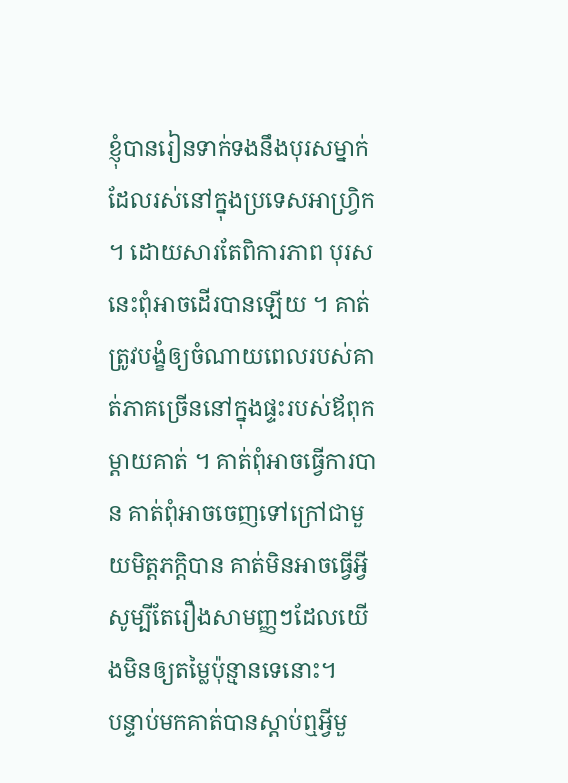ខ្ញុំបានរៀនទាក់ទងនឹងបុរសម្នាក់ដែលរស់នៅក្នុងប្រទេសអាហ្វ្រិក ។ ដោយសារតែពិការភាព បុរសនេះពុំអាចដើរបានឡើយ ។ គាត់ត្រូវបង្ខំឲ្យចំណាយពេលរបស់គាត់ភាគច្រើននៅក្នុងផ្ទះរបស់ឪពុកម្ដាយគាត់ ។ គាត់ពុំអាចធ្វើការបាន គាត់ពុំអាចចេញទៅក្រៅជាមួយមិត្តភក្ដិបាន គាត់មិនអាចធ្វើអ្វី សូម្បីតែរឿងសាមញ្ញៗដែលយើងមិនឲ្យតម្លៃប៉ុន្មានទេនោះ។
បន្ទាប់មកគាត់បានស្ដាប់ឮអ្វីមួ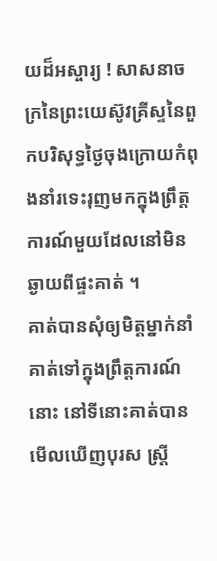យដ៏អស្ចារ្យ ! សាសនាចក្រនៃព្រះយេស៊ូវគ្រីស្ទនៃពួកបរិសុទ្ធថ្ងៃចុងក្រោយកំពុងនាំរទេះរុញមកក្នុងព្រឹត្តការណ៍មួយដែលនៅមិនឆ្ងាយពីផ្ទះគាត់ ។
គាត់បានសុំឲ្យមិត្តម្នាក់នាំគាត់ទៅក្នុងព្រឹត្តការណ៍នោះ នៅទីនោះគាត់បានមើលឃើញបុរស ស្ត្រី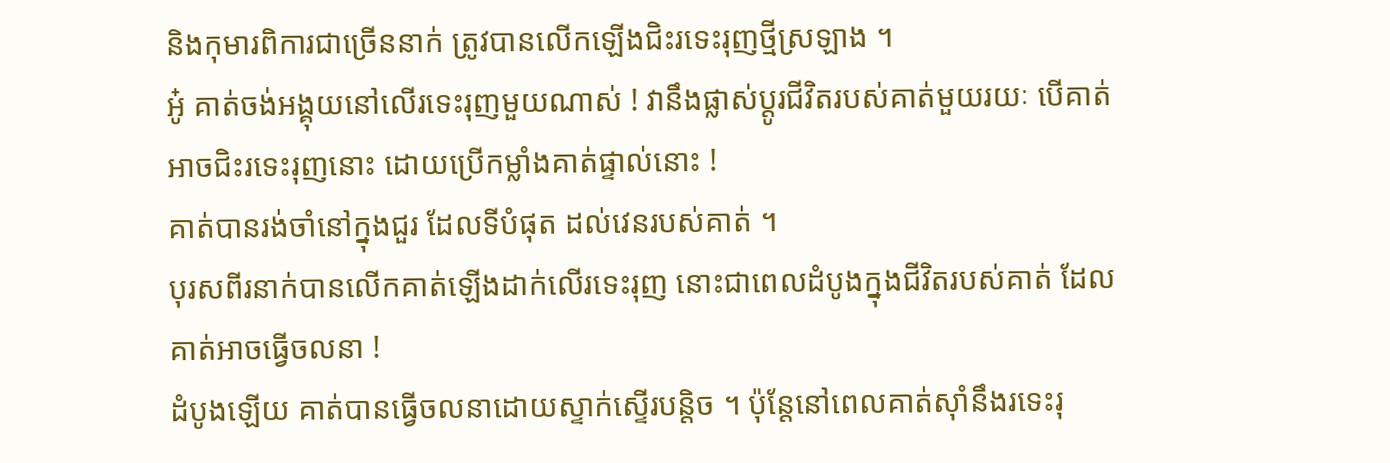និងកុមារពិការជាច្រើននាក់ ត្រូវបានលើកឡើងជិះរទេះរុញថ្មីស្រឡាង ។
អូ៎ គាត់ចង់អង្គុយនៅលើរទេះរុញមួយណាស់ ! វានឹងផ្លាស់ប្ដូរជីវិតរបស់គាត់មួយរយៈ បើគាត់អាចជិះរទេះរុញនោះ ដោយប្រើកម្លាំងគាត់ផ្ទាល់នោះ !
គាត់បានរង់ចាំនៅក្នុងជួរ ដែលទីបំផុត ដល់វេនរបស់គាត់ ។
បុរសពីរនាក់បានលើកគាត់ឡើងដាក់លើរទេះរុញ នោះជាពេលដំបូងក្នុងជីវិតរបស់គាត់ ដែលគាត់អាចធ្វើចលនា !
ដំបូងឡើយ គាត់បានធ្វើចលនាដោយស្ទាក់ស្ទើរបន្ដិច ។ ប៉ុន្តែនៅពេលគាត់ស៊ាំនឹងរទេះរុ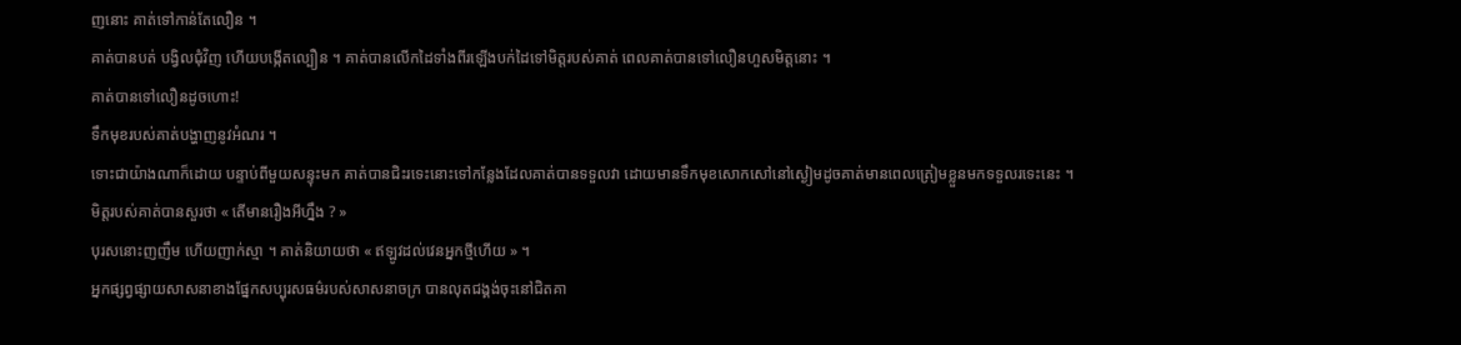ញនោះ គាត់ទៅកាន់តែលឿន ។
គាត់បានបត់ បង្វិលជុំវិញ ហើយបង្កើតល្បឿន ។ គាត់បានលើកដៃទាំងពីរឡើងបក់ដៃទៅមិត្តរបស់គាត់ ពេលគាត់បានទៅលឿនហួសមិត្តនោះ ។
គាត់បានទៅលឿនដូចហោះ!
ទឹកមុខរបស់គាត់បង្ហាញនូវអំណរ ។
ទោះជាយ៉ាងណាក៏ដោយ បន្ទាប់ពីមួយសន្ទុះមក គាត់បានជិះរទេះនោះទៅកន្លែងដែលគាត់បានទទួលវា ដោយមានទឹកមុខសោកសៅនៅស្ងៀមដូចគាត់មានពេលត្រៀមខ្លួនមកទទួលរទេះនេះ ។
មិត្តរបស់គាត់បានសួរថា « តើមានរឿងអីហ្នឹង ? »
បុរសនោះញញឹម ហើយញាក់ស្មា ។ គាត់និយាយថា « ឥឡូវដល់វេនអ្នកថ្មីហើយ » ។
អ្នកផ្សព្វផ្សាយសាសនាខាងផ្នែកសប្បុរសធម៌របស់សាសនាចក្រ បានលុតជង្គង់ចុះនៅជិតគា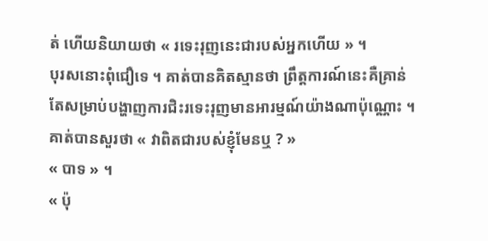ត់ ហើយនិយាយថា « រទេះរុញនេះជារបស់អ្នកហើយ » ។
បុរសនោះពុំជឿទេ ។ គាត់បានគិតស្មានថា ព្រឹត្តការណ៍នេះគឺគ្រាន់តែសម្រាប់បង្ហាញការជិះរទេះរុញមានអារម្មណ៍យ៉ាងណាប៉ុណ្ណោះ ។
គាត់បានសួរថា « វាពិតជារបស់ខ្ញុំមែនឬ ? »
« បាទ » ។
« ប៉ុ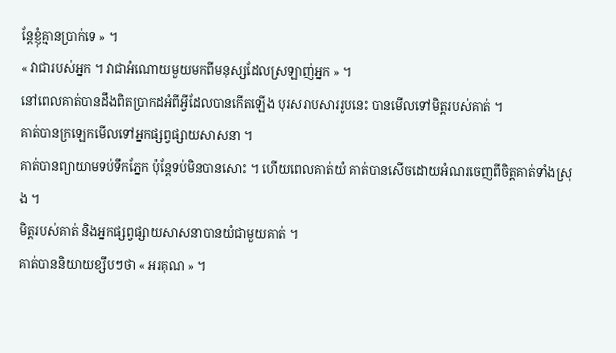ន្តែខ្ញុំគ្មានប្រាក់ទេ » ។
« វាជារបស់អ្នក ។ វាជាអំណោយមួយមកពីមនុស្សដែលស្រឡាញ់អ្នក » ។
នៅពេលគាត់បានដឹងពិតប្រាកដអំពីអ្វីដែលបានកើតឡើង បុរសរាបសាររូបនេះ បានមើលទៅមិត្តរបស់គាត់ ។
គាត់បានក្រឡេកមើលទៅអ្នកផ្សព្វផ្សាយសាសនា ។
គាត់បានព្យាយាមទប់ទឹកភ្នែក ប៉ុន្តែទប់មិនបានសោះ ។ ហើយពេលគាត់យំ គាត់បានសើចដោយអំណរចេញពីចិត្តគាត់ទាំងស្រុង ។
មិត្តរបស់គាត់ និងអ្នកផ្សព្វផ្សាយសាសនាបានយំជាមួយគាត់ ។
គាត់បាននិយាយខ្សឹបៗថា « អរគុណ » ។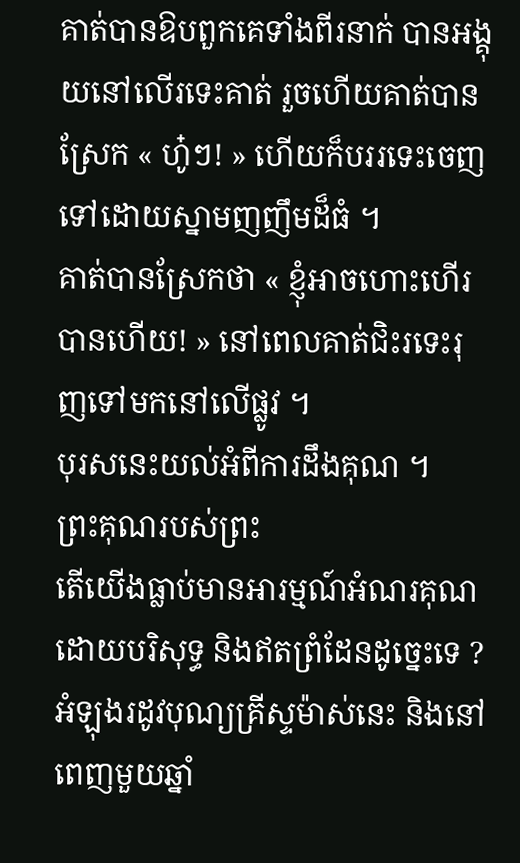គាត់បានឱបពួកគេទាំងពីរនាក់ បានអង្គុយនៅលើរទេះគាត់ រួចហើយគាត់បានស្រែក « ហូ៎ៗ! » ហើយក៏បររទេះចេញទៅដោយស្នាមញញឹមដ៏ធំ ។
គាត់បានស្រែកថា « ខ្ញុំអាចហោះហើរបានហើយ! » នៅពេលគាត់ជិះរទេះរុញទៅមកនៅលើផ្លូវ ។
បុរសនេះយល់អំពីការដឹងគុណ ។
ព្រះគុណរបស់ព្រះ
តើយើងធ្លាប់មានអារម្មណ៍អំណរគុណដោយបរិសុទ្ធ និងឥតព្រំដែនដូច្នេះទេ ? អំឡុងរដូវបុណ្យគ្រីស្ទម៉ាស់នេះ និងនៅពេញមួយឆ្នាំ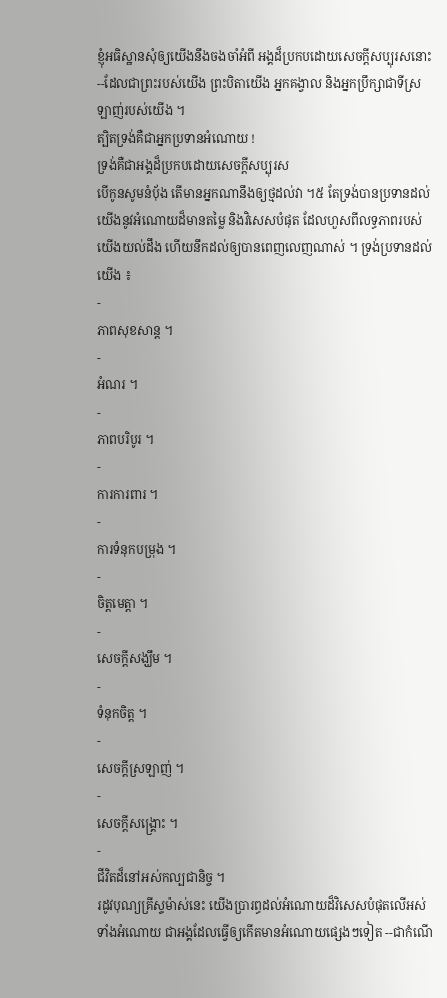ខ្ញុំអធិស្ឋានសុំឲ្យយើងនឹងចងចាំអំពី អង្គដ៏ប្រកបដោយសេចក្ដីសប្បុរសនោះ--ដែលជាព្រះរបស់យើង ព្រះបិតាយើង អ្នកគង្វាល និងអ្នកប្រឹក្សាជាទីស្រឡាញ់របស់យើង ។
ត្បិតទ្រង់គឺជាអ្នកប្រទានអំណោយ !
ទ្រង់គឺជាអង្គដ៏ប្រកបដោយសេចក្ដីសប្បុរស
បើកូនសូមនំបុ័ង តើមានអ្នកណានឹងឲ្យថ្មដល់វា ។៥ តែទ្រង់បានប្រទានដល់យើងនូវអំណោយដ៏មានតម្លៃ និងវិសេសបំផុត ដែលហួសពីលទ្ធភាពរបស់យើងយល់ដឹង ហើយនឹកដល់ឲ្យបានពេញលេញណាស់ ។ ទ្រង់ប្រទានដល់យើង ៖
-
ភាពសុខសាន្ដ ។
-
អំណរ ។
-
ភាពបរិបូរ ។
-
ការការពារ ។
-
ការទំនុកបម្រុង ។
-
ចិត្តមេត្តា ។
-
សេចក្តីសង្ឃឹម ។
-
ទំនុកចិត្ត ។
-
សេចក្ដីស្រឡាញ់ ។
-
សេចក្ដីសង្គ្រោះ ។
-
ជីវិតដ៏នៅអស់កល្បជានិច្ច ។
រដូវបុណ្យគ្រីស្ទម៉ាស់នេះ យើងប្រារព្ធដល់អំណោយដ៏វិសេសបំផុតលើអស់ទាំងអំណោយ ជាអង្គដែលធ្វើឲ្យកើតមានអំណោយផ្សេងៗទៀត --ជាកំណើ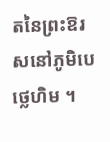តនៃព្រះឱរសនៅភូមិបេថ្លេហិម ។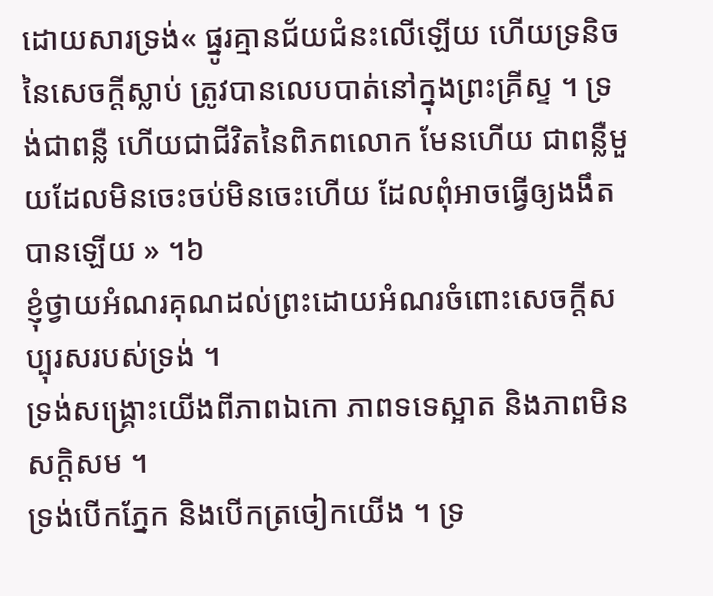ដោយសារទ្រង់« ផ្នូរគ្មានជ័យជំនះលើឡើយ ហើយទ្រនិចនៃសេចក្តីស្លាប់ ត្រូវបានលេបបាត់នៅក្នុងព្រះគ្រីស្ទ ។ ទ្រង់ជាពន្លឺ ហើយជាជីវិតនៃពិភពលោក មែនហើយ ជាពន្លឺមួយដែលមិនចេះចប់មិនចេះហើយ ដែលពុំអាចធ្វើឲ្យងងឹតបានឡើយ » ។៦
ខ្ញុំថ្វាយអំណរគុណដល់ព្រះដោយអំណរចំពោះសេចក្ដីសប្បុរសរបស់ទ្រង់ ។
ទ្រង់សង្គ្រោះយើងពីភាពឯកោ ភាពទទេស្អាត និងភាពមិនសក្ដិសម ។
ទ្រង់បើកភ្នែក និងបើកត្រចៀកយើង ។ ទ្រ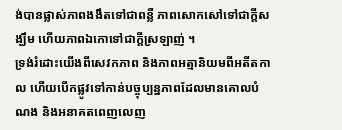ង់បានផ្លាស់ភាពងងឹតទៅជាពន្លឺ ភាពសោកសៅទៅជាក្ដីសង្ឃឹម ហើយភាពឯកោទៅជាក្ដីស្រឡាញ់ ។
ទ្រង់រំដោះយើងពីសេវកភាព និងភាពអត្មានិយមពីអតីតកាល ហើយបើកផ្លូវទៅកាន់បច្ចុប្បន្នភាពដែលមានគោលបំណង និងអនាគតពេញលេញ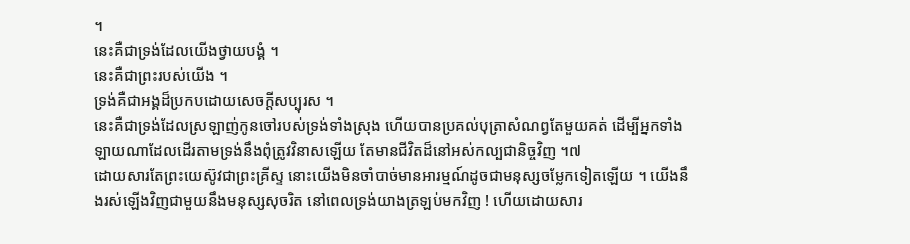។
នេះគឺជាទ្រង់ដែលយើងថ្វាយបង្គំ ។
នេះគឺជាព្រះរបស់យើង ។
ទ្រង់គឺជាអង្គដ៏ប្រកបដោយសេចក្ដីសប្បុរស ។
នេះគឺជាទ្រង់ដែលស្រឡាញ់កូនចៅរបស់ទ្រង់ទាំងស្រុង ហើយបានប្រគល់បុត្រាសំណព្វតែមួយគត់ ដើម្បីអ្នកទាំងឡាយណាដែលដើរតាមទ្រង់នឹងពុំត្រូវវិនាសឡើយ តែមានជីវិតដ៏នៅអស់កល្បជានិច្ចវិញ ។៧
ដោយសារតែព្រះយេស៊ូវជាព្រះគ្រីស្ទ នោះយើងមិនចាំបាច់មានអារម្មណ៍ដូចជាមនុស្សចម្លែកទៀតឡើយ ។ យើងនឹងរស់ឡើងវិញជាមួយនឹងមនុស្សសុចរិត នៅពេលទ្រង់យាងត្រឡប់មកវិញ ! ហើយដោយសារ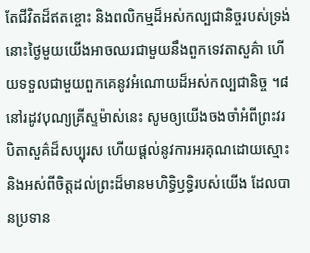តែជីវិតដ៏ឥតខ្ចោះ និងពលិកម្មដ៏អស់កល្បជានិច្ចរបស់ទ្រង់ នោះថ្ងៃមួយយើងអាចឈរជាមួយនឹងពួកទេវតាសួគ៌ា ហើយទទួលជាមួយពួកគេនូវអំណោយដ៏អស់កល្បជានិច្ច ។៨
នៅរដូវបុណ្យគ្រីស្ទម៉ាស់នេះ សូមឲ្យយើងចងចាំអំពីព្រះវរបិតាសួគ៌ដ៏សប្បុរស ហើយផ្ដល់នូវការអរគុណដោយស្មោះ និងអស់ពីចិត្តដល់ព្រះដ៏មានមហិទ្ធិឫទ្ធិរបស់យើង ដែលបានប្រទាន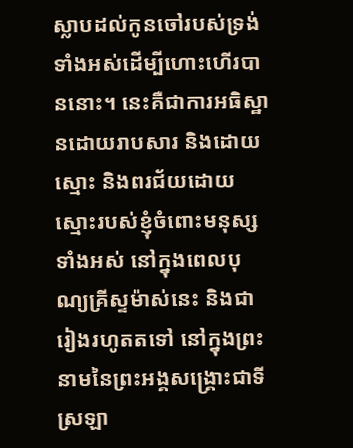ស្លាបដល់កូនចៅរបស់ទ្រង់ទាំងអស់ដើម្បីហោះហើរបាននោះ។ នេះគឺជាការអធិស្ឋានដោយរាបសារ និងដោយស្មោះ និងពរជ័យដោយស្មោះរបស់ខ្ញុំចំពោះមនុស្សទាំងអស់ នៅក្នុងពេលបុណ្យគ្រីស្ទម៉ាស់នេះ និងជារៀងរហូតតទៅ នៅក្នុងព្រះនាមនៃព្រះអង្គសង្គ្រោះជាទីស្រឡា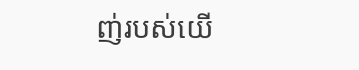ញ់របស់យើ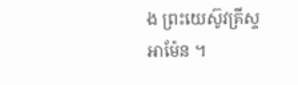ង ព្រះយេស៊ូវគ្រីស្ទ អាម៉ែន ។